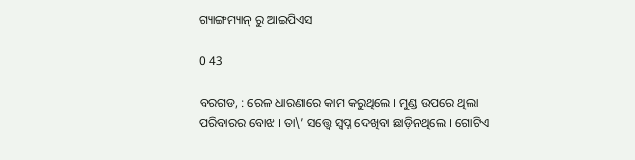ଗ୍ୟାଙ୍ଗମ୍ୟାନ୍ ରୁ ଆଇପିଏସ

0 43

ବରଗଡ, : ରେଳ ଧାରଣାରେ କାମ କରୁଥିଲେ । ମୁଣ୍ଡ ଉପରେ ଥିଲା ପରିବାରର ବୋଝ । ତା\’ ସତ୍ତ୍ୱେ ସ୍ୱପ୍ନ ଦେଖିବା ଛାଡ଼ିନଥିଲେ । ଗୋଟିଏ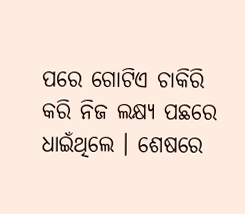ପରେ ଗୋଟିଏ ଚାକିରି କରି ନିଜ ଲକ୍ଷ୍ୟ ପଛରେ ଧାଇଁଥିଲେ । ଶେଷରେ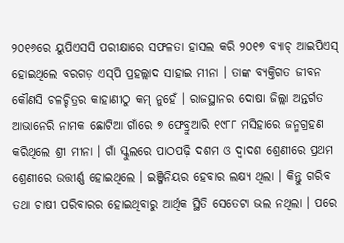୨୦୧୬ରେ ୟୁପିଏସସି ପରୀକ୍ଷାରେ ସଫଳତା ହାସଲ କରି ୨୦୧୭ ବ୍ୟାଚ୍ ଆଇପିଏସ୍‌ ହୋଇଥିଲେ ବରଗଡ଼ ଏସ୍‌ପି ପ୍ରହଲ୍ଲାଦ ସାହାଇ ମୀନା । ତାଙ୍କ ବ୍ୟକ୍ତିଗତ ଜୀବନ କୌଣସି ଚଳଚ୍ଚିତ୍ରର କାହାଣୀଠୁ କମ୍ ନୁହେଁ । ରାଜସ୍ଥାନର ଦୋଷା ଜିଲ୍ଲା ଅନ୍ତର୍ଗତ ଆଭାନେରି ନାମକ ଛୋଟିଆ ଗାଁରେ ୭ ଫେବ୍ରୁଆରି ୧୯୮୮ ମସିହାରେ ଜନ୍ମଗ୍ରହଣ କରିଥିଲେ ଶ୍ରୀ ମୀନା । ଗାଁ ସ୍କୁଲରେ ପାଠପଢ଼ି ଦଶମ ଓ ଦ୍ୱାଦଶ ଶ୍ରେଣୀରେ ପ୍ରଥମ ଶ୍ରେଣୀରେ ଉତ୍ତୀର୍ଣ୍ଣ ହୋଇଥିଲେ । ଇଞ୍ଜିନିୟର ହେବାର ଲକ୍ଷ୍ୟ ଥିଲା । କିନ୍ତୁ ଗରିବ ତଥା ଚାଷୀ ପରିବାରର ହୋଇଥିବାରୁ ଆର୍ଥିକ ସ୍ଥିତି ସେତେଟା ଭଲ ନଥିଲା । ପରେ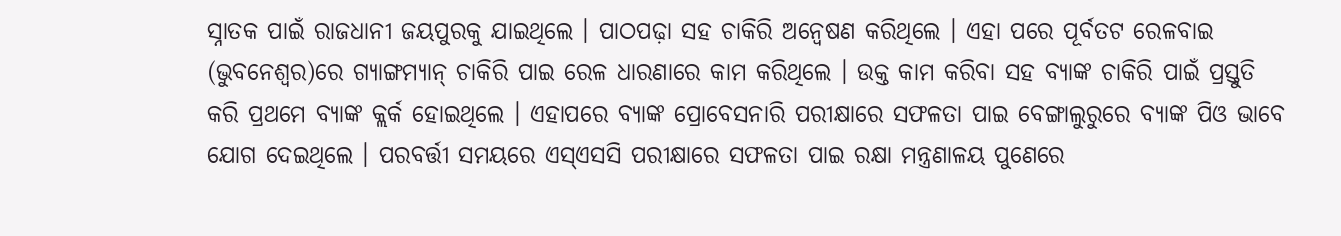ସ୍ନାତକ ପାଇଁ ରାଜଧାନୀ ଜୟପୁରକୁ ଯାଇଥିଲେ । ପାଠପଢ଼ା ସହ ଚାକିରି ଅନ୍ୱେଷଣ କରିଥିଲେ । ଏହା ପରେ ପୂର୍ବତଟ ରେଳବାଇ (ଭୁବନେଶ୍ୱର)ରେ ଗ୍ୟାଙ୍ଗମ୍ୟାନ୍‌ ଚାକିରି ପାଇ ରେଳ ଧାରଣାରେ କାମ କରିଥିଲେ । ଉକ୍ତ କାମ କରିବା ସହ ବ୍ୟାଙ୍କ ଚାକିରି ପାଇଁ ପ୍ରସ୍ତୁତି କରି ପ୍ରଥମେ ବ୍ୟାଙ୍କ କ୍ଲର୍କ ହୋଇଥିଲେ । ଏହାପରେ ବ୍ୟାଙ୍କ ପ୍ରୋବେସନାରି ପରୀକ୍ଷାରେ ସଫଳତା ପାଇ ବେଙ୍ଗାଲୁରୁରେ ବ୍ୟାଙ୍କ ପିଓ ଭାବେ ଯୋଗ ଦେଇଥିଲେ । ପରବର୍ତ୍ତୀ ସମୟରେ ଏସ୍‌ଏସସି ପରୀକ୍ଷାରେ ସଫଳତା ପାଇ ରକ୍ଷା ମନ୍ତ୍ରଣାଳୟ ପୁଣେରେ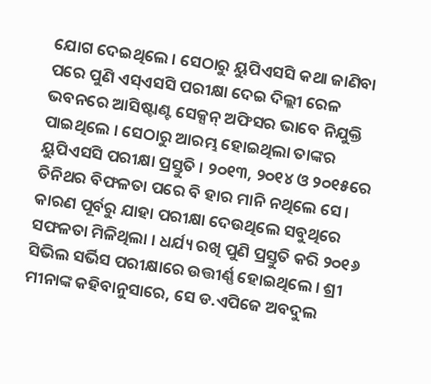ଯୋଗ ଦେଇଥିଲେ । ସେଠାରୁ ୟୁପିଏସସି କଥା ଜାଣିବା ପରେ ପୁଣି ଏସ୍‌ଏସସି ପରୀକ୍ଷା ଦେଇ ଦିଲ୍ଲୀ ରେଳ ଭବନରେ ଆସିଷ୍ଟାଣ୍ଟ ସେକ୍ସନ୍ ଅଫିସର ଭାବେ ନିଯୁକ୍ତି ପାଇଥିଲେ । ସେଠାରୁ ଆରମ୍ଭ ହୋଇଥିଲା ତାଙ୍କର ୟୁପିଏସସି ପରୀକ୍ଷା ପ୍ରସ୍ତୁତି । ୨୦୧୩, ୨୦୧୪ ଓ ୨୦୧୫ରେ ତିନିଥର ବିଫଳତା ପରେ ବି ହାର ମାନି ନଥିଲେ ସେ । କାରଣ ପୂର୍ବରୁ ଯାହା ପରୀକ୍ଷା ଦେଉଥିଲେ ସବୁଥିରେ ସଫଳତା ମିଳିଥିଲା । ଧର୍ଯ୍ୟ ରଖି ପୁଣି ପ୍ରସ୍ତୁତି କରି ୨୦୧୬ ସିଭିଲ ସର୍ଭିସ ପରୀକ୍ଷାରେ ଉତ୍ତୀର୍ଣ୍ଣ ହୋଇଥିଲେ । ଶ୍ରୀ ମୀନାଙ୍କ କହିବାନୁସାରେ, ସେ ଡ.ଏପିଜେ ଅବଦୁଲ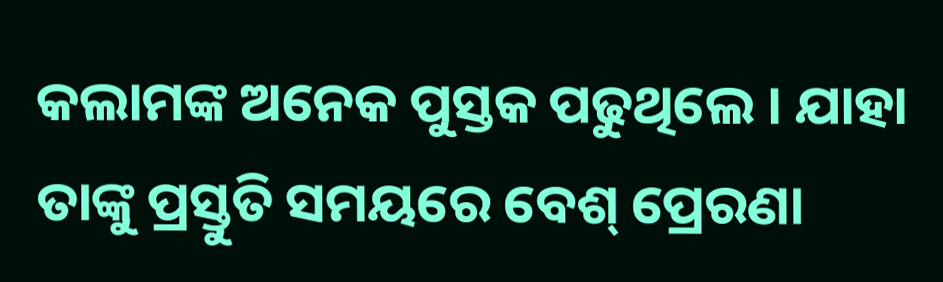କଲାମଙ୍କ ଅନେକ ପୁସ୍ତକ ପଢୁଥିଲେ । ଯାହା ତାଙ୍କୁ ପ୍ରସ୍ତୁତି ସମୟରେ ବେଶ୍ ପ୍ରେରଣା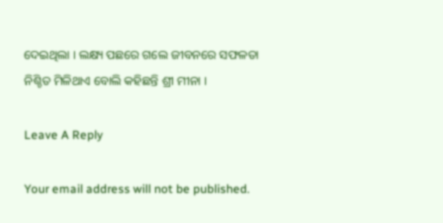ଦେଇଥିଲା । ଲକ୍ଷ୍ୟ ପଛରେ ଗଲେ ଜୀବନରେ ସଫଳତା ନିଶ୍ଚିତ ମିଳିଥାଏ ବୋଲି କହିଛନ୍ତି ଶ୍ରୀ ମୀନା ।

Leave A Reply

Your email address will not be published.